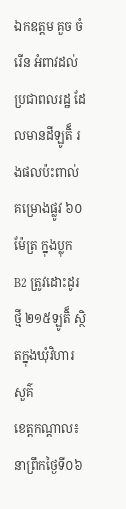ឯកឧត្តម គួច ចំរើន អំពាវដល់ប្រជាពលរដ្ឋ ដែលមានដីឡូតិ៏ រងផលប៉ះពាល់គម្រោងផ្លូវ ៦០ម៉ែត្រ ក្នុងប្លុកB2 ត្រូវដោះដូរថ្មី ២១៥ឡូតិ៏ ស្ថិតក្នុងឃុំវិហារសួគ៌
ខេត្តកណ្តាល៖ នាព្រឹកថ្ងៃទី០៦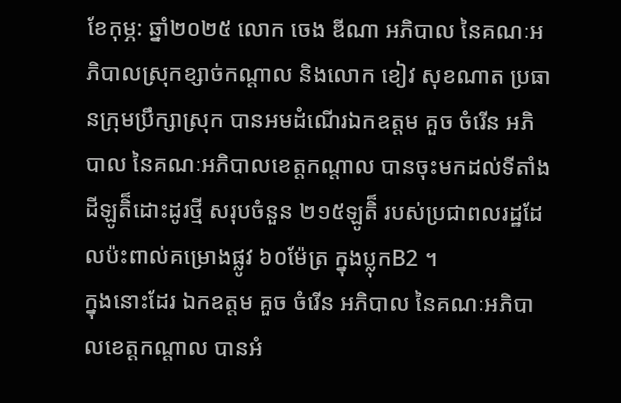ខែកុម្ភ: ឆ្នាំ២០២៥ លោក ចេង ឌីណា អភិបាល នៃគណៈអភិបាលស្រុកខ្សាច់កណ្ដាល និងលោក ខៀវ សុខណាត ប្រធានក្រុមប្រឹក្សាស្រុក បានអមដំណើរឯកឧត្តម គួច ចំរើន អភិបាល នៃគណៈអភិបាលខេត្តកណ្តាល បានចុះមកដល់ទីតាំងដីឡូតិ៏ដោះដូរថ្មី សរុបចំនួន ២១៥ឡូតិ៏ របស់ប្រជាពលរដ្ឋដែលប៉ះពាល់គម្រោងផ្លូវ ៦០ម៉ែត្រ ក្នុងប្លុកB2 ។
ក្នុងនោះដែរ ឯកឧត្តម គួច ចំរើន អភិបាល នៃគណៈអភិបាលខេត្តកណ្តាល បានអំ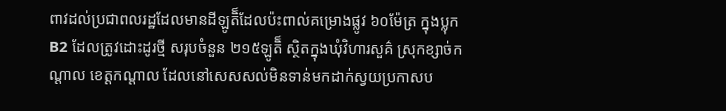ពាវដល់ប្រជាពលរដ្ឋដែលមានដីឡូតិ៏ដែលប៉ះពាល់គម្រោងផ្លូវ ៦០ម៉ែត្រ ក្នុងប្លុកB2 ដែលត្រូវដោះដូរថ្មី សរុបចំនួន ២១៥ឡូតិ៏ ស្ថិតក្នុងឃុំវិហារសួគ៌ ស្រុកខ្សាច់កណ្តាល ខេត្តកណ្តាល ដែលនៅសេសសល់មិនទាន់មកដាក់ស្វយប្រកាសប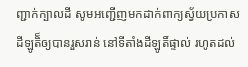ញ្ជាក់ក្បាលដី សូមអញ្ជើញមកដាក់ពាក្យស្វ័យប្រកាសដីឡូតិ៏ឲ្យបានរួសរាន់ នៅទីតាំងដីឡូតិ៍ផ្ទាល់ រហូតដល់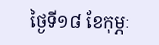ថ្ងៃទី១៨ ខែកុម្ភៈ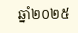ឆ្នាំ២០២៥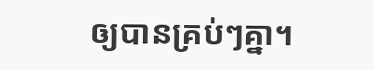ឲ្យបានគ្រប់ៗគ្នា។